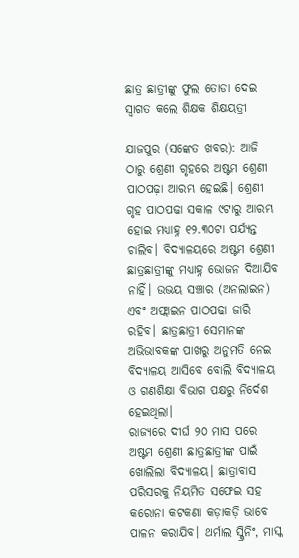ଛାତ୍ର ଛାତ୍ରୀଙ୍କୁ ଫୁଲ ତୋଡା ଦେଇ ସ୍ୱାଗତ କଲେ ଶିକ୍ଷକ ଶିକ୍ଷୟତ୍ରୀ

ଯାଜପୁର (ସଙ୍କେତ ଖବର): ଆଜି ଠାରୁ ଶ୍ରେଣୀ ଗୃହରେ ଅଷ୍ଟମ ଶ୍ରେଣୀ ପାଠପଢ଼ା ଆରମ୍ଭ ହେଇଛି। ଶ୍ରେଣୀ ଗୃହ ପାଠପଢା ସକାଳ ୯ଟାରୁ ଆରମ୍ଭ ହୋଇ ମଧ୍ୟାହ୍ନ ୧୨.୩୦ଟା ପର୍ଯ୍ୟନ୍ତ ଚାଲିବ। ବିଦ୍ୟାଳୟରେ ଅଷ୍ଟମ ଶ୍ରେଣୀ ଛାତ୍ରଛାତ୍ରୀଙ୍କୁ ମଧ୍ୟାହ୍ନ ଭୋଜନ ଦିଆଯିବ ନାହିଁ। ଉଭୟ ସଞ୍ଚାର (ଅନଲାଇନ) ଏବଂ ଅଫ୍ଲାଇନ ପାଠପଢା ଜାରି ରହିବ। ଛାତ୍ରଛାତ୍ରୀ ସେମାନଙ୍କ ଅଭିଭାବକଙ୍କ ପାଖରୁ ଅନୁମତି ନେଇ ବିଦ୍ୟାଳୟ ଆସିବେ ବୋଲି ବିଦ୍ୟାଳୟ ଓ ଗଣଶିକ୍ଷା ବିଭାଗ ପକ୍ଷରୁ ନିର୍ଦେଶ ହେଇଥିଲା।
ରାଜ୍ୟରେ ଦୀର୍ଘ ୨୦ ମାସ ପରେ ଅଷ୍ଟମ ଶ୍ରେଣୀ ଛାତ୍ରଛାତ୍ରୀଙ୍କ ପାଇଁ ଖୋଲିଲା ବିଦ୍ୟାଳୟ। ଛାତ୍ରାବାସ ପରିସରକୁ ନିୟମିତ ସଫେଇ ସହ କରୋନା କଟକଣା କଡ଼ାକଡ଼ି ଭାବେ ପାଳନ କରାଯିବ। ଥର୍ମାଲ ସ୍କ୍ରିନିଂ, ମାସ୍କ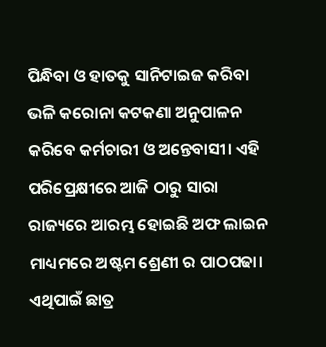ପିନ୍ଧିବା ଓ ହାତକୁ ସାନିଟାଇଜ କରିବା ଭଳି କରୋନା କଟକଣା ଅନୁପାଳନ କରିବେ କର୍ମଚାରୀ ଓ ଅନ୍ତେବାସୀ। ଏହି ପରିପ୍ରେକ୍ଷୀରେ ଆଜି ଠାରୁ ସାରା ରାଜ୍ୟରେ ଆରମ୍ଭ ହୋଇଛି ଅଫ ଲାଇନ ମାଧ୍ୟମରେ ଅଷ୍ଟମ ଶ୍ରେଣୀ ର ପାଠପଢା।
ଏଥିପାଇଁ ଛାତ୍ର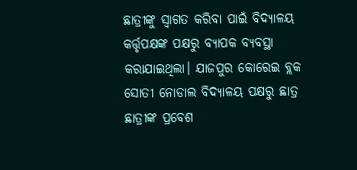ଛାତ୍ରୀଙ୍କୁ ସ୍ୱାଗତ କରିବା ପାଇଁ ବିଦ୍ୟାଳୟ କର୍ତ୍ତୃପକ୍ଷଙ୍କ ପକ୍ଷରୁ ବ୍ୟାପକ ବ୍ୟବସ୍ଥା କରାଯାଇଥିଲା। ଯାଜପୁର କୋରେଇ ବ୍ଲକ ସୋତୀ ନୋଡାଲ ବିଦ୍ୟାଳୟ ପକ୍ଷରୁ ଛାତ୍ର ଛାତ୍ରୀଙ୍କ ପ୍ରବେଶ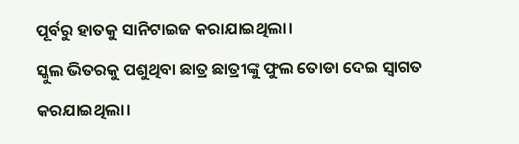ପୂର୍ବରୁ ହାତକୁ ସାନିଟାଇଜ କରାଯାଇଥିଲା।
ସ୍କୁଲ ଭିତରକୁ ପଶୁଥିବା ଛାତ୍ର ଛାତ୍ରୀଙ୍କୁ ଫୁଲ ତୋଡା ଦେଇ ସ୍ୱାଗତ କରଯାଇଥିଲା।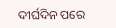ଦୀର୍ଘଦିନ ପରେ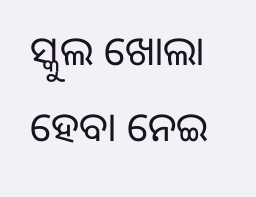ସ୍କୁଲ ଖୋଲା ହେବା ନେଇ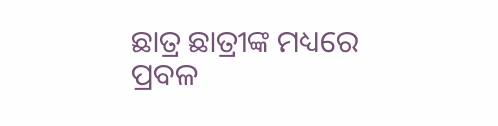ଛାତ୍ର ଛାତ୍ରୀଙ୍କ ମଧ୍ୟରେ ପ୍ରବଳ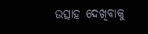ଉତ୍ସାହ ଦେଖିବାକୁ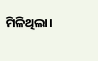ମିଳିଥିଲା।